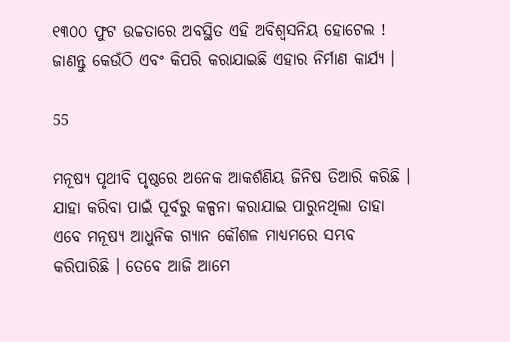୧୩୦୦ ଫୁଟ ଉଚ୍ଚତାରେ ଅବସ୍ଥିତ ଏହି ଅବିଶ୍ୱସନିୟ ହୋଟେଲ ! ଜାଣନ୍ତୁ କେଉଁଠି ଏବଂ କିପରି କରାଯାଇଛି ଏହାର ନିର୍ମାଣ କାର୍ଯ୍ୟ ।

55

ମନୂଷ୍ୟ ପୃଥୀବି ପୃଷ୍ଠରେ ଅନେକ ଆକର୍ଶଣିୟ ଜିନିଷ ତିଆରି କରିଛି । ଯାହା କରିବା ପାଇଁ ପୂର୍ବରୁ କଳ୍ପନା କରାଯାଇ ପାରୁନଥିଲା ତାହା ଏବେ ମନୂଷ୍ୟ ଆଧୁନିକ ଗ୍ୟାନ କୌଶଳ ମାଧ୍ୟମରେ ସମ୍ଭବ କରିପାରିଛି । ତେବେ ଆଜି ଆମେ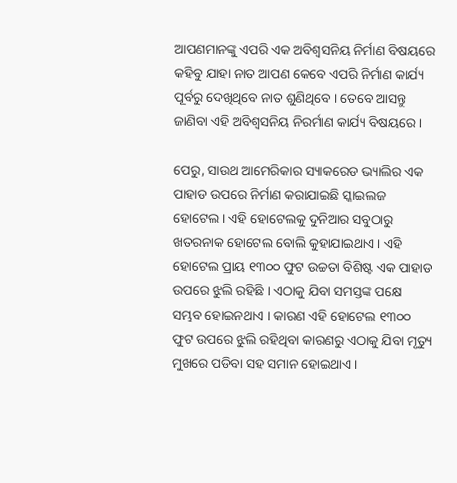ଆପଣମାନଙ୍କୁ ଏପରି ଏକ ଅବିଶ୍ୱସନିୟ ନିର୍ମାଣ ବିଷୟରେ କହିବୁ ଯାହା ନାତ ଆପଣ କେବେ ଏପରି ନିର୍ମାଣ କାର୍ଯ୍ୟ ପୂର୍ବରୁ ଦେଖିଥିବେ ନାତ ଶୁଣିଥିବେ । ତେବେ ଆସନ୍ତୁ ଜାଣିବା ଏହି ଅବିଶ୍ୱସନିୟ ନିରର୍ମାଣ କାର୍ଯ୍ୟ ବିଷୟରେ ।

ପେରୁ, ସାଉଥ ଆମେରିକାର ସ୍ୟାକରେଡ ଭ୍ୟାଲିର ଏକ ପାହାଡ ଉପରେ ନିର୍ମାଣ କରାଯାଇଛି ସ୍କାଇଲଜ ହୋଟେଲ । ଏହି ହୋଟେଲକୁ ଦୁନିଆର ସବୁଠାରୁ ଖତରନାକ ହୋଟେଲ ବୋଲି କୁହାଯାଇଥାଏ । ଏହି ହୋଟେଲ ପ୍ରାୟ ୧୩୦୦ ଫୁଟ ଉଚ୍ଚତା ବିଶିଷ୍ଟ ଏକ ପାହାଡ ଉପରେ ଝୁଲି ରହିଛି । ଏଠାକୁ ଯିବା ସମସ୍ତଙ୍କ ପକ୍ଷେ ସମ୍ଭବ ହୋଇନଥାଏ । କାରଣ ଏହି ହୋଟେଲ ୧୩୦୦ ଫୁଟ ଉପରେ ଝୁଲି ରହିଥିବା କାରଣରୁ ଏଠାକୁ ଯିବା ମୃତ୍ୟୁ ମୁଖରେ ପଡିବା ସହ ସମାନ ହୋଇଥାଏ ।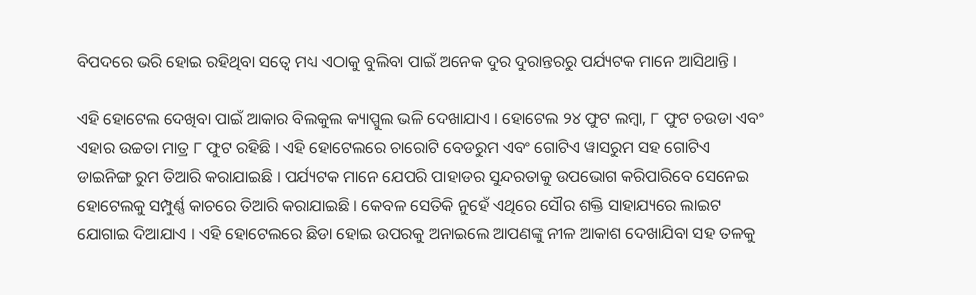ବିପଦରେ ଭରି ହୋଇ ରହିଥିବା ସତ୍ୱେ ମଧ୍ୟ ଏଠାକୁ ବୁଲିବା ପାଇଁ ଅନେକ ଦୁର ଦୁରାନ୍ତରରୁ ପର୍ଯ୍ୟଟକ ମାନେ ଆସିଥାନ୍ତି ।

ଏହି ହୋଟେଲ ଦେଖିବା ପାଇଁ ଆକାର ବିଲକୁଲ କ୍ୟାପ୍ସୁଲ ଭଳି ଦେଖାଯାଏ । ହୋଟେଲ ୨୪ ଫୁଟ ଲମ୍ବା, ୮ ଫୁଟ ଚଉଡା ଏବଂ ଏହାର ଉଚ୍ଚତା ମାତ୍ର ୮ ଫୁଟ ରହିଛି । ଏହି ହୋଟେଲରେ ଚାରୋଟି ବେଡରୁମ ଏବଂ ଗୋଟିଏ ୱାସରୁମ ସହ ଗୋଟିଏ ଡାଇନିଙ୍ଗ ରୁମ ତିଆରି କରାଯାଇଛି । ପର୍ଯ୍ୟଟକ ମାନେ ଯେପରି ପାହାଡର ସୁନ୍ଦରତାକୁ ଉପଭୋଗ କରିପାରିବେ ସେନେଇ ହୋଟେଲକୁ ସମ୍ପୁର୍ଣ୍ଣ କାଚରେ ତିଆରି କରାଯାଇଛି । କେବଳ ସେତିକି ନୁହେଁ ଏଥିରେ ସୌର ଶକ୍ତି ସାହାଯ୍ୟରେ ଲାଇଟ ଯୋଗାଇ ଦିଆଯାଏ । ଏହି ହୋଟେଲରେ ଛିଡା ହୋଇ ଉପରକୁ ଅନାଇଲେ ଆପଣଙ୍କୁ ନୀଳ ଆକାଶ ଦେଖାଯିବା ସହ ତଳକୁ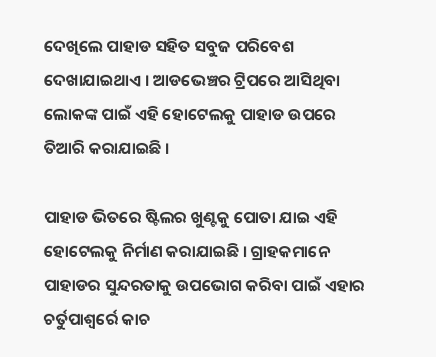ଦେଖିଲେ ପାହାଡ ସହିତ ସବୁଜ ପରିବେଶ ଦେଖାଯାଇଥାଏ । ଆଡଭେଞ୍ଚର ଟ୍ରିପରେ ଆସିଥିବା ଲୋକଙ୍କ ପାଇଁ ଏହି ହୋଟେଲକୁ ପାହାଡ ଉପରେ ତିଆରି କରାଯାଇଛି ।

ପାହାଡ ଭିତରେ ଷ୍ଟିଲର ଖୁଣ୍ଟକୁ ପୋତା ଯାଇ ଏହି ହୋଟେଲକୁ ନିର୍ମାଣ କରାଯାଇଛି । ଗ୍ରାହକମାନେ ପାହାଡର ସୁନ୍ଦରତାକୁ ଉପଭୋଗ କରିବା ପାଇଁ ଏହାର ଚର୍ତୁପାଶ୍ୱର୍ରେ କାଚ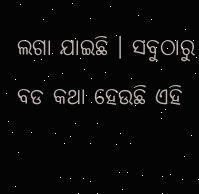ଲଗା ଯାଇଛି । ସବୁଠାରୁ ବଡ କଥା ହେଉଛି ଏହି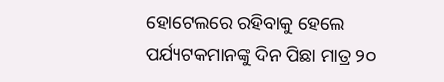ହୋଟେଲରେ ରହିବାକୁ ହେଲେ ପର୍ଯ୍ୟଟକମାନଙ୍କୁ ଦିନ ପିଛା ମାତ୍ର ୨୦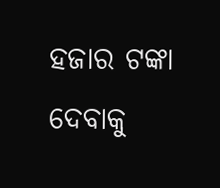ହଜାର ଟଙ୍କା ଦେବାକୁ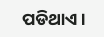ପଡିଥାଏ ।